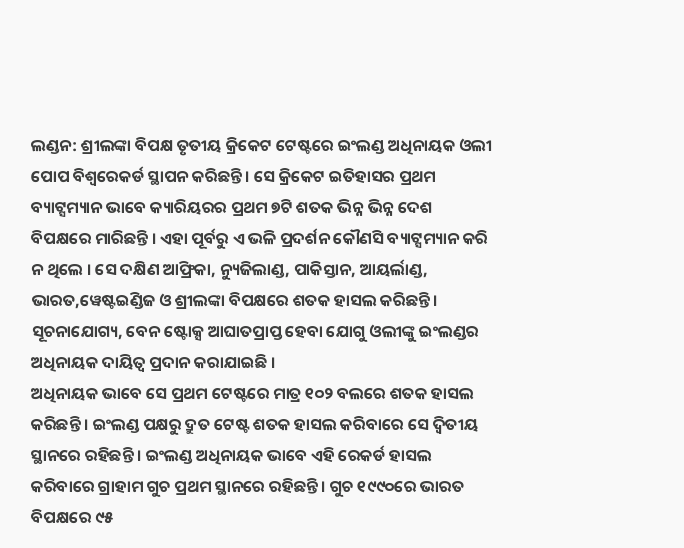ଲଣ୍ଡନ: ଶ୍ରୀଲଙ୍କା ବିପକ୍ଷ ତୃତୀୟ କ୍ରିକେଟ ଟେଷ୍ଟରେ ଇଂଲଣ୍ଡ ଅଧିନାୟକ ଓଲୀ ପୋପ ବିଶ୍ୱରେକର୍ଡ ସ୍ଥାପନ କରିଛନ୍ତି । ସେ କ୍ରିକେଟ ଇତିହାସର ପ୍ରଥମ ବ୍ୟାଟ୍ସମ୍ୟାନ ଭାବେ କ୍ୟାରିୟରର ପ୍ରଥମ ୭ଟି ଶତକ ଭିନ୍ନ ଭିନ୍ନ ଦେଶ ବିପକ୍ଷରେ ମାରିଛନ୍ତି । ଏହା ପୂର୍ବରୁ ଏ ଭଳି ପ୍ରଦର୍ଶନ କୌଣସି ବ୍ୟାଟ୍ସମ୍ୟାନ କରି ନ ଥିଲେ । ସେ ଦକ୍ଷିଣ ଆଫ୍ରିକା, ନ୍ୟୁଜିଲାଣ୍ଡ, ପାକିସ୍ତାନ, ଆୟର୍ଲାଣ୍ଡ, ଭାରତ,ୱେଷ୍ଟଇଣ୍ଡିଜ ଓ ଶ୍ରୀଲଙ୍କା ବିପକ୍ଷରେ ଶତକ ହାସଲ କରିଛନ୍ତି । ସୂଚନାଯୋଗ୍ୟ, ବେନ ଷ୍ଟୋକ୍ସ ଆଘାତପ୍ରାପ୍ତ ହେବା ଯୋଗୁ ଓଲୀଙ୍କୁ ଇଂଲଣ୍ଡର ଅଧିନାୟକ ଦାୟିତ୍ୱ ପ୍ରଦାନ କରାଯାଇଛି ।
ଅଧିନାୟକ ଭାବେ ସେ ପ୍ରଥମ ଟେଷ୍ଟରେ ମାତ୍ର ୧୦୨ ବଲରେ ଶତକ ହାସଲ କରିଛନ୍ତି । ଇଂଲଣ୍ଡ ପକ୍ଷରୁ ଦ୍ରୁତ ଟେଷ୍ଟ ଶତକ ହାସଲ କରିବାରେ ସେ ଦ୍ୱିତୀୟ ସ୍ଥାନରେ ରହିଛନ୍ତି । ଇଂଲଣ୍ଡ ଅଧିନାୟକ ଭାବେ ଏହି ରେକର୍ଡ ହାସଲ କରିବାରେ ଗ୍ରାହାମ ଗୁଚ ପ୍ରଥମ ସ୍ଥାନରେ ରହିଛନ୍ତି । ଗୁଚ ୧୯୯୦ରେ ଭାରତ ବିପକ୍ଷରେ ୯୫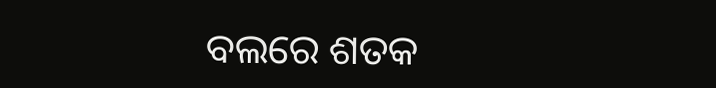ବଲରେ ଶତକ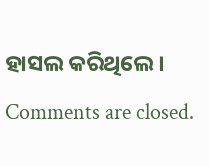ହାସଲ କରିଥିଲେ ।
Comments are closed.